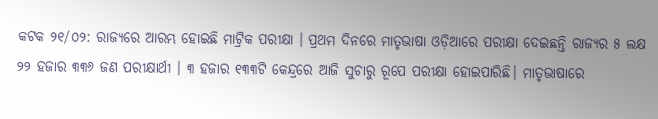କଟକ ୨୧/୦୨: ରାଜ୍ୟରେ ଆରମ୍ଭ ହୋଇଛି ମାଟ୍ରିକ ପରୀକ୍ଷା । ପ୍ରଥମ ଦିନରେ ମାତୃଭାଷା ଓଡ଼ିଆରେ ପରୀକ୍ଷା ଦେଇଛନ୍ତି ରାଜ୍ୟର ୫ ଲକ୍ଷ ୨୨ ହଜାର ୩୩୬ ଜଣ ପରୀକ୍ଷାର୍ଥୀ । ୩ ହଜାର ୧୩୩ଟି କେନ୍ଦ୍ରରେ ଆଜି ସୁଚାରୁ ରୂପେ ପରୀକ୍ଷା ହୋଇପାରିଛି। ମାତୃଭାଷାରେ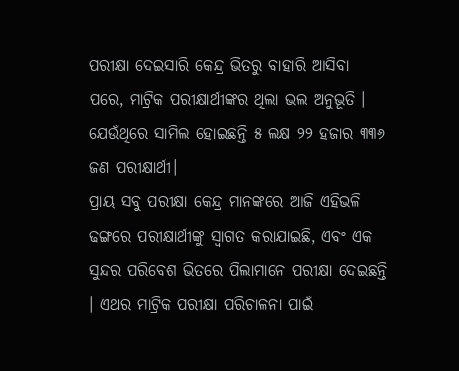ପରୀକ୍ଷା ଦେଇସାରି କେନ୍ଦ୍ର ଭିତରୁ ବାହାରି ଆସିବା ପରେ, ମାଟ୍ରିକ ପରୀକ୍ଷାର୍ଥୀଙ୍କର ଥିଲା ଭଲ ଅନୁଭୂତି । ଯେଉଁଥିରେ ସାମିଲ ହୋଇଛନ୍ତି ୫ ଲକ୍ଷ ୨୨ ହଜାର ୩୩୬ ଜଣ ପରୀକ୍ଷାର୍ଥୀ।
ପ୍ରାୟ ସବୁ ପରୀକ୍ଷା କେନ୍ଦ୍ର ମାନଙ୍କରେ ଆଜି ଏହିଭଳି ଢଙ୍ଗରେ ପରୀକ୍ଷାର୍ଥୀଙ୍କୁ ସ୍ୱାଗତ କରାଯାଇଛି, ଏବଂ ଏକ ସୁନ୍ଦର ପରିବେଶ ଭିତରେ ପିଲାମାନେ ପରୀକ୍ଷା ଦେଇଛନ୍ତି । ଏଥର ମାଟ୍ରିକ ପରୀକ୍ଷା ପରିଚାଳନା ପାଇଁ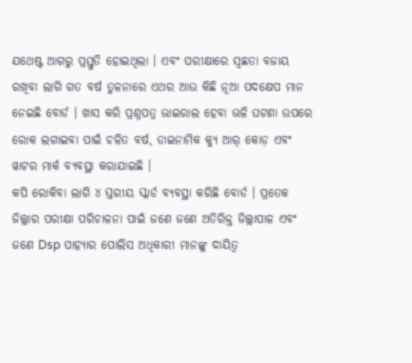ଯଥେଷ୍ଟ ଆଗରୁ ପ୍ରସ୍ତୁତି ହୋଇଥିଲା । ଏବଂ ପରୀକ୍ଷାରେ ସ୍ୱଛତା ବଜାୟ ରଖିବା ଲାଗି ଗତ ବର୍ଷ ତୁଳନାରେ ଏଥର ଆଉ କିଛି ନୂଆ ପଦକ୍ଷେପ ମାନ ନେଇଛି ବୋର୍ଡ । ଖାସ କରି ପ୍ରଶ୍ନପତ୍ର ଭାଇରାଲ ହେବା ଭଳି ଘଟଣା ଉପରେ ରୋକ ଲଗାଇବା ପାଇଁ ଚଳିତ ବର୍ଷ, ଡାଇନାମିକ କ୍ୟୁ ଆର୍ କୋଡ଼ ଏବଂ ୱାଟର ମାର୍କ ବ୍ୟବସ୍ଥା କରାଯାଇଛି ।
କପି ରୋକିବା ଲାଗି ୪ ସ୍ତରୀୟ ସ୍କାର୍ଡ ବ୍ୟବସ୍ଥା କରିଛି ବୋର୍ଡ । ପ୍ରତେକ ଜିଲ୍ଲାର ପରୀକ୍ଷା ପରିଚାଳନା ପାଇଁ ଜଣେ ଜଣେ ଅତିରିକ୍ତ ଜିଲ୍ଲାପାଳ ଏବଂ ଜଣେ Dsp ପାହ୍ୟାର ପୋଲିସ ଅଧିକାରୀ ମାନଙ୍କୁ ଦାୟିତ୍ୱ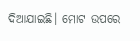ଦିଆଯାଇଛି। ମୋଟ ଉପରେ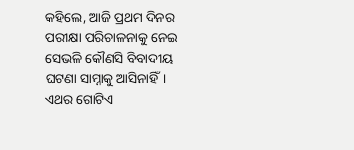କହିଲେ, ଆଜି ପ୍ରଥମ ଦିନର ପରୀକ୍ଷା ପରିଚାଳନାକୁ ନେଇ ସେଭଳି କୌଣସି ବିବାଦୀୟ ଘଟଣା ସାମ୍ନାକୁ ଆସିନାହିଁ।
ଏଥର ଗୋଟିଏ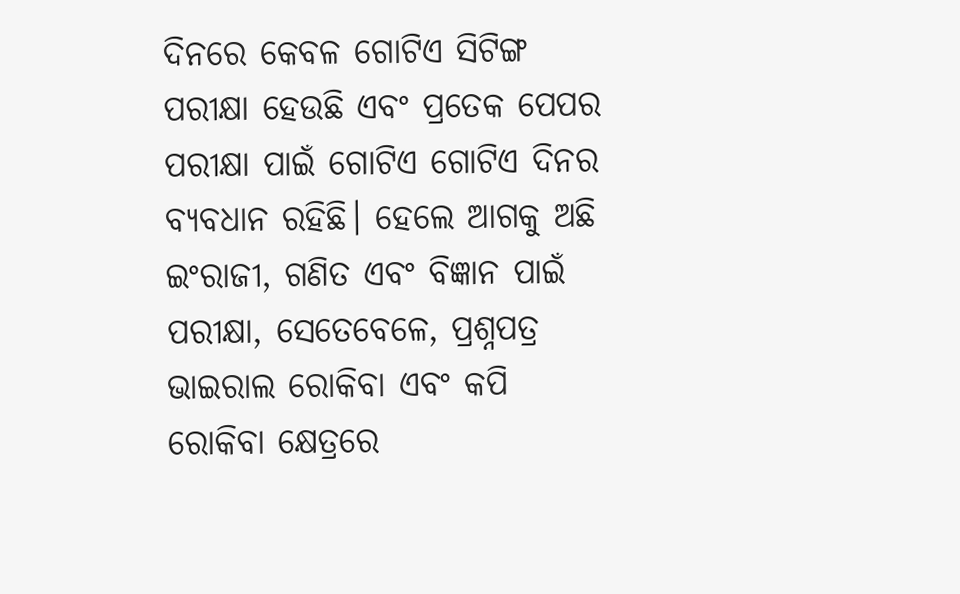ଦିନରେ କେବଳ ଗୋଟିଏ ସିଟିଙ୍ଗ ପରୀକ୍ଷା ହେଉଛି ଏବଂ ପ୍ରତେକ ପେପର ପରୀକ୍ଷା ପାଇଁ ଗୋଟିଏ ଗୋଟିଏ ଦିନର ବ୍ୟବଧାନ ରହିଛି। ହେଲେ ଆଗକୁ ଅଛି ଇଂରାଜୀ, ଗଣିତ ଏବଂ ବିଜ୍ଞାନ ପାଇଁ ପରୀକ୍ଷା, ସେତେବେଳେ, ପ୍ରଶ୍ନପତ୍ର ଭାଇରାଲ ରୋକିବା ଏବଂ କପି ରୋକିବା କ୍ଷେତ୍ରରେ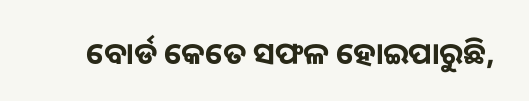ବୋର୍ଡ କେତେ ସଫଳ ହୋଇପାରୁଛି,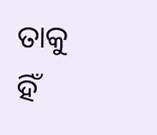ତାକୁ ହିଁ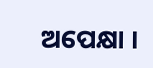ଅପେକ୍ଷା ।